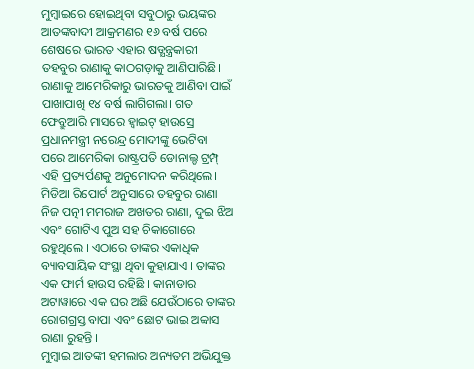ମୁମ୍ବାଇରେ ହୋଇଥିବା ସବୁଠାରୁ ଭୟଙ୍କର ଆତଙ୍କବାଦୀ ଆକ୍ରମଣର ୧୬ ବର୍ଷ ପରେ ଶେଷରେ ଭାରତ ଏହାର ଷଡ୍ଯନ୍ତ୍ରକାରୀ ତହବୁର ରାଣାକୁ କାଠଗଡ଼ାକୁ ଆଣିପାରିଛି। ରାଣାକୁ ଆମେରିକାରୁ ଭାରତକୁ ଆଣିବା ପାଇଁ ପାଖାପାଖି ୧୪ ବର୍ଷ ଲାଗିଗଲା। ଗତ ଫେବ୍ରୁଆରି ମାସରେ ହ୍ୱାଇଟ୍ ହାଉସ୍ରେ ପ୍ରଧାନମନ୍ତ୍ରୀ ନରେନ୍ଦ୍ର ମୋଦୀଙ୍କୁ ଭେଟିବା ପରେ ଆମେରିକା ରାଷ୍ଟ୍ରପତି ଡୋନାଲ୍ଡ ଟ୍ରମ୍ପ୍ ଏହି ପ୍ରତ୍ୟର୍ପଣକୁ ଅନୁମୋଦନ କରିଥିଲେ।
ମିଡିଆ ରିପୋର୍ଟ ଅନୁସାରେ ତହବୁର ରାଣା ନିଜ ପତ୍ନୀ ମମରାଜ ଅଖତର ରାଣା, ଦୁଇ ଝିଅ ଏବଂ ଗୋଟିଏ ପୁଅ ସହ ଚିକାଗୋରେ ରହୁଥିଲେ । ଏଠାରେ ତାଙ୍କର ଏକାଧିକ ବ୍ୟାବସାୟିକ ସଂସ୍ଥା ଥିବା କୁହାଯାଏ । ତାଙ୍କର ଏକ ଫାର୍ମ ହାଉସ ରହିଛି । କାନାଡାର ଅଟାୱାରେ ଏକ ଘର ଅଛି ଯେଉଁଠାରେ ତାଙ୍କର ରୋଗଗ୍ରସ୍ତ ବାପା ଏବଂ ଛୋଟ ଭାଇ ଅବ୍ବାସ ରାଣା ରୁହନ୍ତି ।
ମୁମ୍ବାଇ ଆତଙ୍କୀ ହମଲାର ଅନ୍ୟତମ ଅଭିଯୁକ୍ତ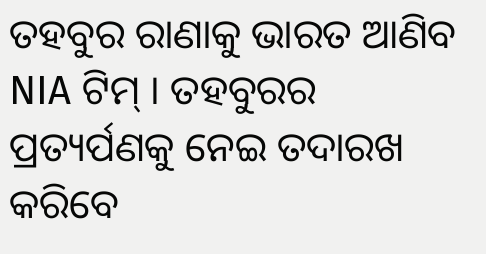ତହବୁର ରାଣାକୁ ଭାରତ ଆଣିବ NIA ଟିମ୍ । ତହବୁରର ପ୍ରତ୍ୟର୍ପଣକୁ ନେଇ ତଦାରଖ କରିବେ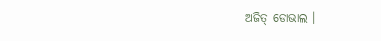ଅଜିତ୍ ଡୋଭାଲ ।